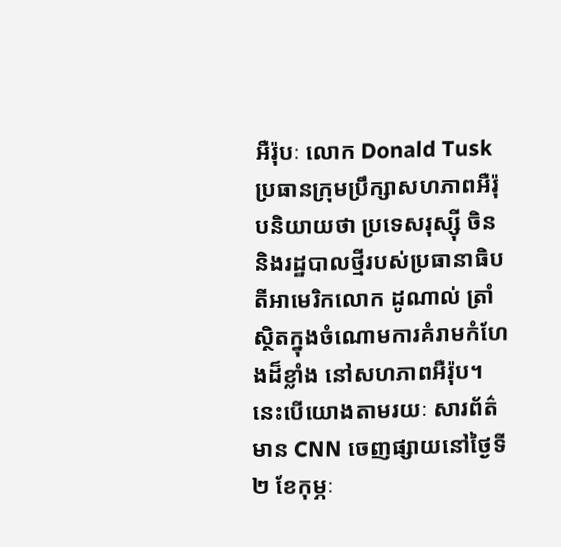អឺរ៉ុបៈ លោក Donald Tusk ប្រធានក្រុមប្រឹក្សាសហភាពអឺរ៉ុបនិយាយថា ប្រទេសរុស្ស៊ី ចិន និងរដ្ឋបាលថ្មីរបស់ប្រធានាធិបតីអាមេរិកលោក ដូណាល់ ត្រាំ ស្ថិតក្នុងចំណោមការគំរាមកំហែងដ៏ខ្លាំង នៅសហភាពអឺរ៉ុប។ នេះបើយោងតាមរយៈ សារព័ត៌មាន CNN ចេញផ្សាយនៅថ្ងៃទី២ ខែកុម្ភៈ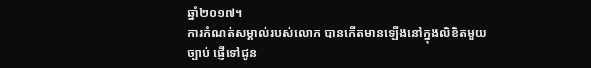ឆ្នាំ២០១៧។
ការកំណត់សម្គាល់របស់លោក បានកើតមានឡើងនៅក្នុងលិខិតមួយច្បាប់ ផ្ញើទៅជូន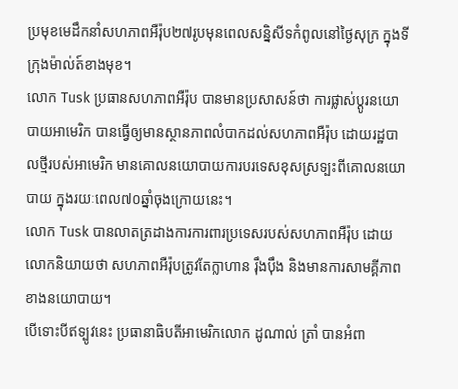ប្រមុខមេដឹកនាំសហភាពអឺរ៉ុប២៧រូបមុនពេលសន្និសីទកំពូលនៅថ្ងៃសុក្រ ក្នុងទីក្រុងម៉ាល់ត៍ខាងមុខ។
លោក Tusk ប្រធានសហភាពអឺរ៉ុប បានមានប្រសាសន៍ថា ការផ្លាស់ប្តូរនយោបាយអាមេរិក បានធ្វើឲ្យមានស្ថានភាពលំបាកដល់សហភាពអឺរ៉ុប ដោយរដ្ឋបាលថ្មីរបស់អាមេរិក មានគោលនយោបាយការបរទេសខុសស្រទ្បះពីគោលនយោបាយ ក្នុងរយៈពេល៧០ឆ្នាំចុងក្រោយនេះ។
លោក Tusk បានលាតត្រដាងការការពារប្រទេសរបស់សហភាពអឺរ៉ុប ដោយលោកនិយាយថា សហភាពអឺរ៉ុបត្រូវតែក្លាហាន រ៉ឹងប៉ឹង និងមានការសាមគ្គីភាពខាងនយោបាយ។
បើទោះបីឥទ្បូវនេះ ប្រធានាធិបតីអាមេរិកលោក ដូណាល់ ត្រាំ បានអំពា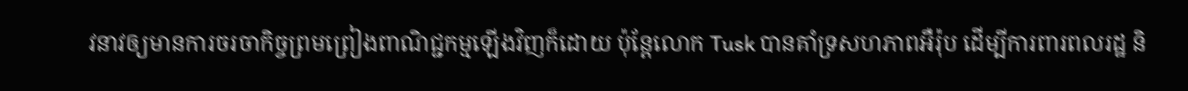វនាវឲ្យមានការចរចាកិច្ចព្រមព្រៀងពាណិជ្ជកម្មឡើងវិញក៏ដោយ ប៉ុន្តែលោក Tusk បានគាំទ្រសហភាពអឺរ៉ុប ដើម្បីការពារពលរដ្ឋ និ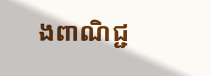ងពាណិជ្ជ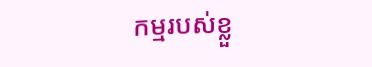កម្មរបស់ខ្លួ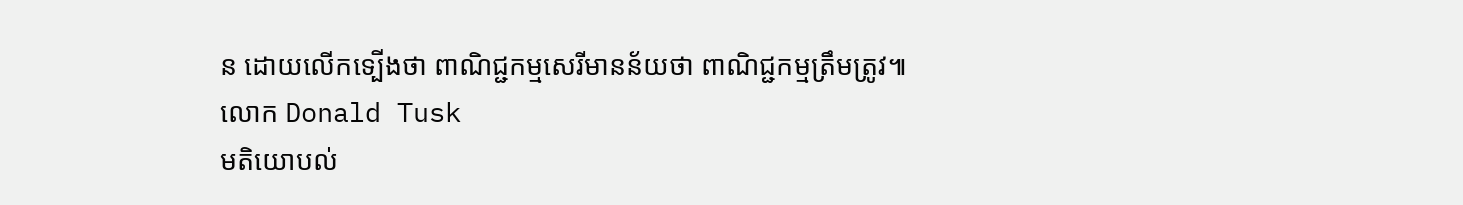ន ដោយលើកទ្បើងថា ពាណិជ្ជកម្មសេរីមានន័យថា ពាណិជ្ជកម្មត្រឹមត្រូវ៕
លោក Donald Tusk
មតិយោបល់